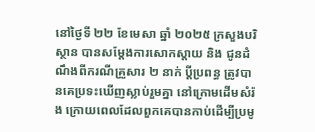នៅថ្ងៃទី ២២ ខែមេសា ឆ្នាំ ២០២៥ ក្រសួងបរិស្ថាន បានសម្ដែងការសោកស្ដាយ និង ជូនដំណឹងពីករណីគ្រួសារ ២ នាក់ ប្តីប្រពន្ធ ត្រូវបានគេប្រទះឃើញស្លាប់រួមគ្នា នៅក្រោមដើមសំរ៉ង ក្រោយពេលដែលពួកគេបានកាប់ដើម្បីប្រមូ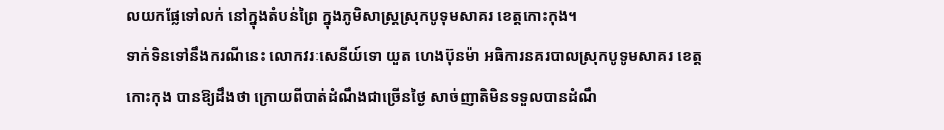លយកផ្លែទៅលក់ នៅក្នុងតំបន់ព្រៃ ក្នុងភូមិសាស្រ្តស្រុកបូទុមសាគរ ខេត្តកោះកុង។
ទាក់ទិនទៅនឹងករណីនេះ លោកវរៈសេនីយ៍ទោ យួត ហេងប៊ុនម៉ា អធិការនគរបាលស្រុកបូទូមសាគរ ខេត្តកោះកុង បានឱ្យដឹងថា ក្រោយពីបាត់ដំណឹងជាច្រើនថ្ងៃ សាច់ញាតិមិនទទួលបានដំណឹ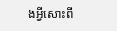ងអ្វីសោះពី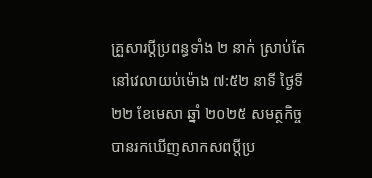គ្រួសារប្តីប្រពន្ធទាំង ២ នាក់ ស្រាប់តែនៅវេលាយប់ម៉ោង ៧:៥២ នាទី ថ្ងៃទី ២២ ខែមេសា ឆ្នាំ ២០២៥ សមត្ថកិច្ចបានរកឃើញសាកសពប្តីប្រ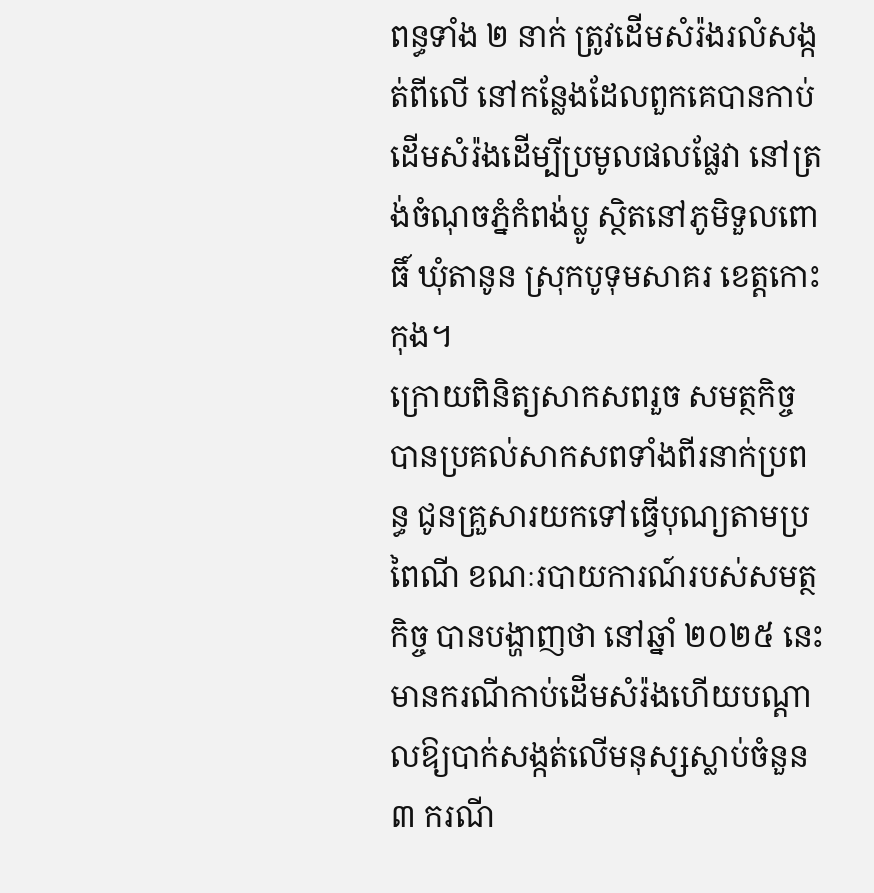ពន្ធទាំង ២ នាក់ ត្រូវដើមសំរ៉ងរលំសង្កត់ពីលើ នៅកន្លែងដែលពួកគេបានកាប់ដើមសំរ៉ងដើម្បីប្រមូលផលផ្លែវា នៅត្រង់ចំណុចភ្នំកំពង់ប្លូ ស្ថិតនៅភូមិទួលពោធិ៍ ឃុំតានូន ស្រុកបូទុមសាគរ ខេត្តកោះកុង។
ក្រោយពិនិត្យសាកសពរួច សមត្ថកិច្ចបានប្រគល់សាកសពទាំងពីរនាក់ប្រពន្ធ ជូនគ្រួសារយកទៅធ្វើបុណ្យតាមប្រពៃណី ខណៈរបាយការណ៍របស់សមត្ថកិច្ច បានបង្ហាញថា នៅឆ្នាំ ២០២៥ នេះ មានករណីកាប់ដើមសំរ៉ងហើយបណ្តាលឱ្យបាក់សង្កត់លើមនុស្សស្លាប់ចំនួន ៣ ករណី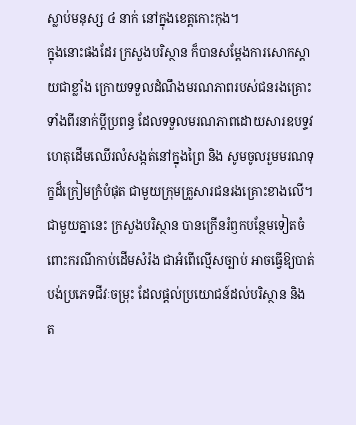ស្លាប់មនុស្ស ៤ នាក់ នៅក្នុងខេត្តកោះកុង។
ក្នុងនោះផងដែរ ក្រសួងបរិស្ថាន ក៏បានសម្ដែងការសោកស្តាយជាខ្លាំង ក្រោយទទួលដំណឹងមរណភាពរបស់ជនរងគ្រោះទាំងពីរនាក់ប្តីប្រពន្ធ ដែលទទួលមរណភាពដោយសារឧបទ្ទវហេតុដើមឈើរលំសង្កត់នៅក្នុងព្រៃ និង សូមចូលរួមមរណទុក្ខដ៏ក្រៀមក្រំបំផុត ជាមួយក្រុមគ្រួសារជនរងគ្រោះខាងលើ។ ជាមួយគ្នានេះ ក្រសួងបរិស្ថាន បានក្រើនរំឭកបន្ថែមទៀតចំពោះករណីកាប់ដើមសំរ៉ង ជាអំពើល្មើសច្បាប់ អាចធ្វើឱ្យបាត់បង់ប្រភេទជីវៈចម្រុះ ដែលផ្តល់ប្រយោជន៍ដល់បរិស្ថាន និង ត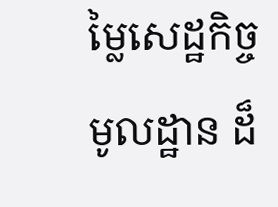ម្លៃសេដ្ឋកិច្ចមូលដ្ឋាន ដ៏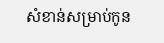សំខាន់សម្រាប់កូន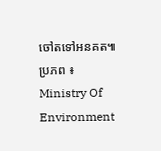ចៅតទៅអនគត៕
ប្រភព ៖ Ministry Of Environment